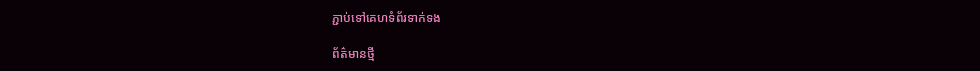ភ្ជាប់ទៅគេហទំព័រទាក់ទង

ព័ត៌មានថ្មី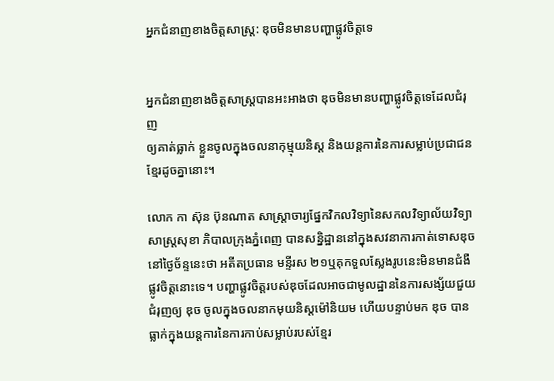អ្នកជំនាញខាងចិត្តសាស្ដ្រ: ឌុចមិនមានបញ្ហាផ្លូវចិត្តទេ


អ្នកជំនាញខាងចិត្តសាស្ដ្របានអះអាងថា ឌុចមិនមានបញ្ហាផ្លូវចិត្តទេដែលជំរុញ
ឲ្យគាត់ធ្លាក់ ខ្លួនចូលក្នុងចលនាកុម្មុយនិស្ដ និងយន្ដការនៃការសម្លាប់ប្រជាជន
ខ្មែរដូចគ្នានោះ។

លោក កា ស៊ុន ប៊ុនណាត សាស្រ្តាចារ្យផ្នែកវិកលវិទ្យានៃសកលវិទ្យាល័យវិទ្យា
សាស្ដ្រសុខា ភិបាលក្រុងភ្នំពេញ បានសន្និដ្ឋាននៅក្នុងសវនាការកាត់ទោសឌុច
នៅថ្ងៃច័ន្ទនេះថា អតីតប្រធាន មន្ទីរស ២១ឬគុកទួលស្លែងរូបនេះមិនមានជំងឺ
ផ្លូវចិត្តនោះទេ។ បញ្ហាផ្លូវចិត្តរបស់ឌុចដែលអាចជាមូលដ្ឋាននៃការសង្ស័យជួយ
ជំរុញឲ្យ ឌុច ចូលក្នុងចលនាកមុយនិស្ដម៉ៅនិយម ហើយបន្ទាប់មក ឌុច បាន
ធ្លាក់ក្នុងយន្ដការនៃការកាប់សម្លាប់របស់ខ្មែរ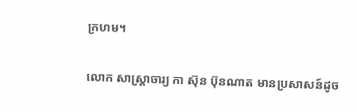ក្រហម។

លោក សាស្ដ្រាចារ្យ កា ស៊ុន ប៊ុនណាត មានប្រសាសន៍ដូច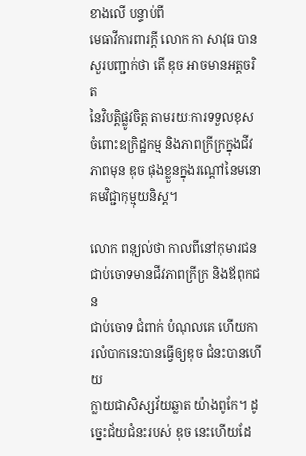ខាងលើ បន្ទាប់ពី
មេធាវីការពារក្ដី លោក កា សាវុធ បានសួរបញ្ជាក់ថា តើ ឌុច អាចមានអត្តចរិត
នៃវិបត្តិផ្លូវចិត្ត តាមរយៈការទទួលខុស ចំពោះឧក្រិដ្ឋកម្ម និងភាពក្រីក្រក្នុងជីវ
ភាពមុន ឌុច ផុងខ្លួនក្នុងរណ្ដៅនៃមនោគមវិជ្ជាកុម្មុយនិស្ដ។

លោក ពនុ្យល់ថា កាលពីនៅកុមារជនជាប់ចោទមានជីវភាពក្រីក្រ និងឪពុកជន
ជាប់ចោទ ជំពាក់ បំណុលគេ ហើយការលំបាកនេះបានធ្វើឲ្យឌុច ជំនះបានហើយ
ក្លាយជាសិស្សវ័យឆ្លាត យ៉ាងពូកែ។ ដូច្នេះជ័យជំនះរបស់ ឌុច នេះហើយដែ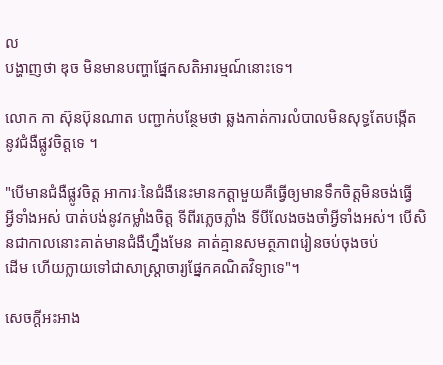ល
បង្ហាញថា ឌុច មិនមានបញ្ហាផ្នែកសតិអារម្មណ៍នោះទេ។

លោក កា ស៊ុនប៊ុនណាត បញ្ជាក់បន្ថែមថា ឆ្លងកាត់ការលំបាលមិនសុទ្ធតែបង្កើត
នូវជំងឺផ្លូវចិត្តទេ ។

"បើមានជំងឺផ្លូវចិត្ត អាការៈនៃជំងឺនេះមានកត្តាមួយគឺធ្វើឲ្យមានទឹកចិត្តមិនចង់ធ្វើ
អ្វីទាំងអស់ បាត់បង់នូវកម្លាំងចិត្ត ទីពីរភ្លេចភ្លាំង ទីបីលែងចងចាំអ្វីទាំងអស់។ បើសិនជាកាលនោះគាត់មានជំងឺហ្នឹងមែន គាត់គ្មានសមត្ថភាពរៀនចប់ចុងចប់
ដើម ហើយក្លាយទៅជាសាស្ដ្រាចារ្យផ្នែកគណិតវិទ្យាទេ"។

សេចក្ដីអះអាង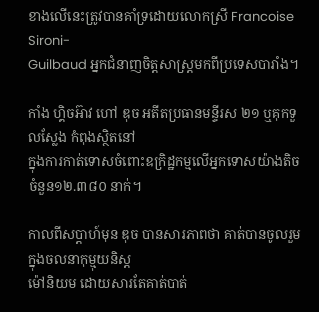ខាងលើនេះត្រូវបានគាំទ្រដោយលោកស្រី Francoise Sironi-
Guilbaud អ្នកជំនាញចិត្តសាស្ដ្រមកពីប្រទេសបារាំង។

កាំង ហ្គិចអ៊ាវ ហៅ ឌុច អតីតប្រធានមន្ទីរស ២១ ឬគុកទួលស្លែង កំពុងស្ថិតនៅ
ក្នុងការកាត់ទោសចំពោះឧក្រិដ្ឋកម្មលើអ្នកទោសយ៉ាងតិចចំនួន១២.៣៨០ នាក់។

កាលពីសប្ដាហ៍មុន ឌុច បានសារភាពថា គាត់បានចូលរួមក្នុងចលនាកុម្មុយនិស្ដ
ម៉ៅនិយម ដោយសារតែគាត់បាត់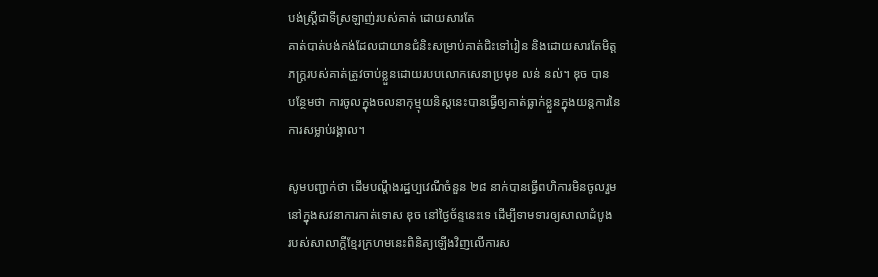បង់ស្រ្ដីជាទីស្រឡាញ់របស់គាត់ ដោយសារតែ
គាត់បាត់បង់កង់ដែលជាយានជំនិះសម្រាប់គាត់ជិះទៅរៀន និងដោយសារតែមិត្ត
ភក្រ្ដរបស់គាត់ត្រូវចាប់ខ្លួនដោយរបបលោកសេនាប្រមុខ លន់ នល់។ ឌុច បាន
បន្ថែមថា ការចូលក្នុងចលនាកុម្មុយនិស្ដនេះបានធ្វើឲ្យគាត់ធ្លាក់ខ្លួនក្នុងយន្ដការនៃ
ការសម្លាប់រង្គាល។

សូមបញ្ជាក់ថា ដើមបណ្ដឹងរដ្ឋប្បវេណីចំនួន ២៨ នាក់បានធ្វើពហិការមិនចូលរួម
នៅក្នុងសវនាការកាត់ទោស ឌុច នៅថ្ងៃច័ន្ទនេះទេ ដើម្បីទាមទារឲ្យសាលាដំបូង
របស់សាលាក្ដីខ្មែរក្រហមនេះពិនិត្យឡើងវិញលើការស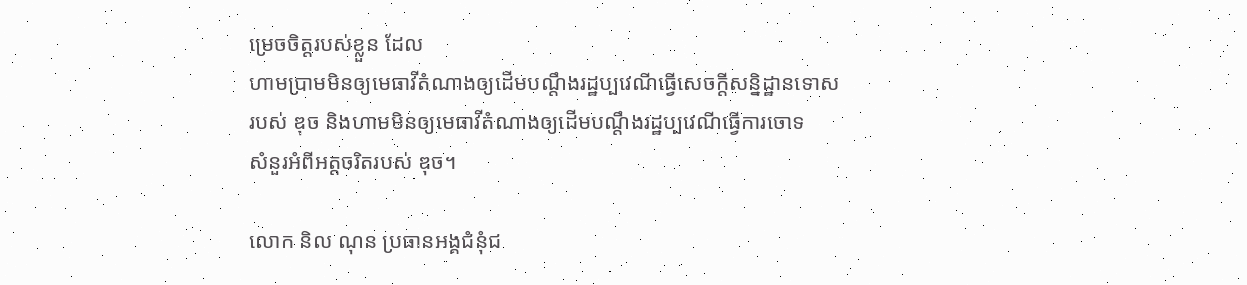ម្រេចចិត្តរបស់ខ្លួន ដែល
ហាមប្រាមមិនឲ្យមេធាវីតំណាងឲ្យដើមបណ្ដឹងរដ្ឋប្បវេណីធ្វើសេចក្ដីសន្និដ្ឋានទោស
របស់ ឌុច និងហាមមិនឲ្យមេធាវីតំណាងឲ្យដើមបណ្ដឹងរដ្ឋប្បវេណីធ្វើការចោទ
សំនួរអំពីអត្តចរិតរបស់ ឌុច។

លោក និល ណុន ប្រធានអង្គជំនុំជ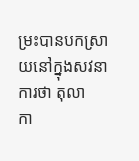ម្រះបានបកស្រាយនៅក្នុងសវនាការថា តុលា
កា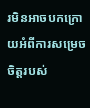រមិនអាចបកក្រោយអំពីការសម្រេចចិត្តរបស់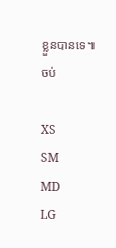ខ្លួនបានទេ៕ ចប់

XS
SM
MD
LG